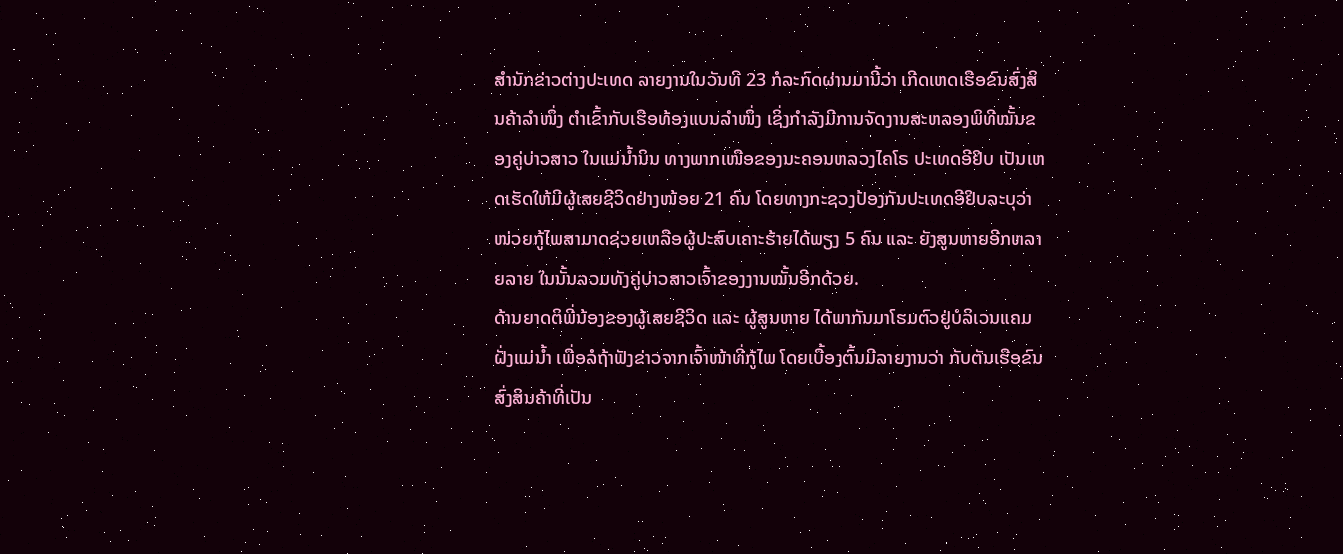ສຳນັກຂ່າວຕ່າງປະເທດ ລາຍງານໃນວັນທີ 23 ກໍລະກົດຜ່ານມານີ້ວ່າ ເກີດເຫດເຮືອຂົນສົ່ງສິນຄ້າລຳໜຶ່ງ ຕຳເຂົ້າກັບເຮືອທ້ອງແບນລຳໜຶ່ງ ເຊິ່ງກຳລັງມີການຈັດງານສະຫລອງພິທີໝັ້ນຂອງຄູ່ບ່າວສາວ ໃນແມ່ນ້ຳນິນ ທາງພາກເໜືອຂອງນະຄອນຫລວງໄຄໂຣ ປະເທດອີຢິບ ເປັນເຫດເຮັດໃຫ້ມີຜູ້ເສຍຊີວິດຢ່າງໜ້ອຍ 21 ຄົນ ໂດຍທາງກະຊວງປ້ອງກັນປະເທດອີຢິບລະບຸວ່າ ໜ່ວຍກູ້ໄພສາມາດຊ່ວຍເຫລືອຜູ້ປະສົບເຄາະຮ້າຍໄດ້ພຽງ 5 ຄົນ ແລະ ຍັງສູນຫາຍອີກຫລາຍລາຍ ໃນນັ້ນລວມທັງຄູ່ບ່າວສາວເຈົ້າຂອງງານໝັ້ນອີກດ້ວຍ.
ດ້ານຍາດຕິພີ່ນ້ອງຂອງຜູ້ເສຍຊີວິດ ແລະ ຜູ້ສູນຫາຍ ໄດ້ພາກັນມາໂຮມຕົວຢູ່ບໍລິເວນແຄມຝັ່ງແມ່ນ້ຳ ເພື່ອລໍຖ້າຟັງຂ່າວຈາກເຈົ້າໜ້າທີ່ກູ້ໄພ ໂດຍເບື້ອງຕົ້ນມີລາຍງານວ່າ ກັບຕັນເຮືອຂົນສົ່ງສິນຄ້າທີ່ເປັນ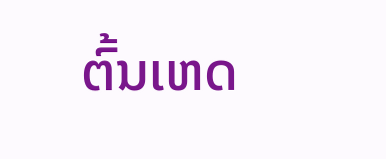ຕົ້ນເຫດ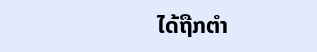ໄດ້ຖືກຕຳ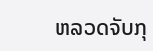ຫລວດຈັບກຸ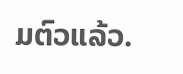ມຕົວແລ້ວ.